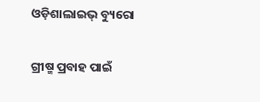ଓଡ଼ିଶାଲାଇଭ୍ ବ୍ୟୁରୋ

ଗ୍ରୀଷ୍ମ ପ୍ରବାହ ପାଇଁ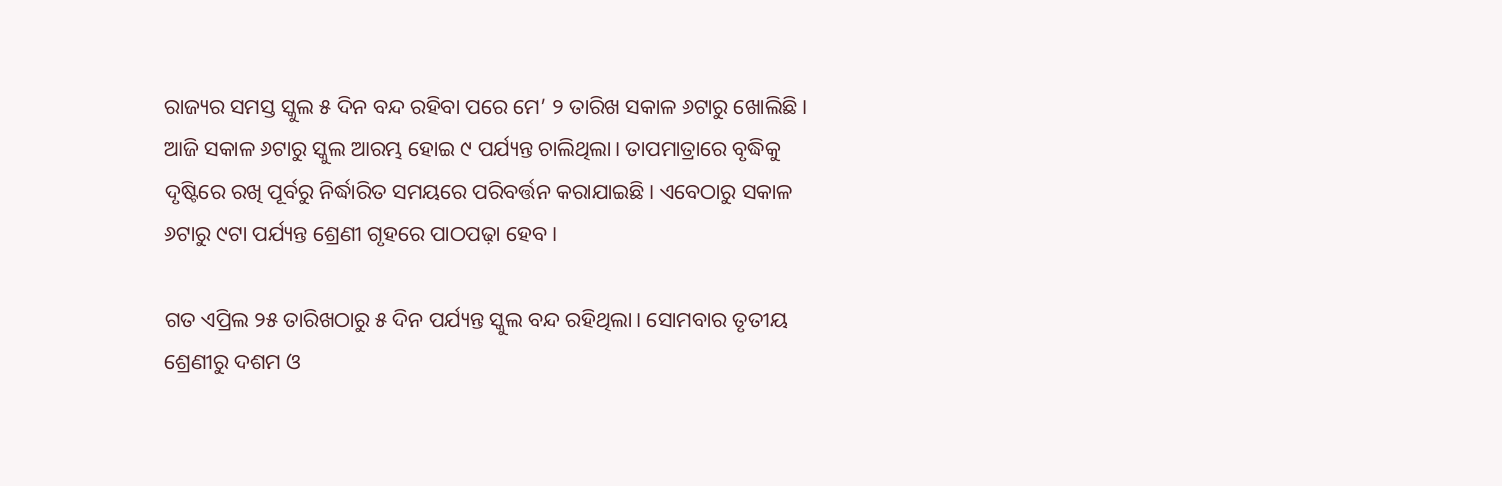ରାଜ୍ୟର ସମସ୍ତ ସ୍କୁଲ ୫ ଦିନ ବନ୍ଦ ରହିବା ପରେ ମେ’ ୨ ତାରିଖ ସକାଳ ୬ଟାରୁ ଖୋଲିଛି। ଆଜି ସକାଳ ୬ଟାରୁ ସ୍କୁଲ ଆରମ୍ଭ ହୋଇ ୯ ପର୍ଯ୍ୟନ୍ତ ଚାଲିଥିଲା। ତାପମାତ୍ରାରେ ବୃଦ୍ଧିକୁ ଦୃଷ୍ଟିରେ ରଖି ପୂର୍ବରୁ ନିର୍ଦ୍ଧାରିତ ସମୟରେ ପରିବର୍ତ୍ତନ କରାଯାଇଛି। ଏବେଠାରୁ ସକାଳ ୬ଟାରୁ ୯ଟା ପର୍ଯ୍ୟନ୍ତ ଶ୍ରେଣୀ ଗୃହରେ ପାଠପଢ଼ା ହେବ।

ଗତ ଏପ୍ରିଲ ୨୫ ତାରିଖଠାରୁ ୫ ଦିନ ପର୍ଯ୍ୟନ୍ତ ସ୍କୁଲ ବନ୍ଦ ରହିଥିଲା। ସୋମବାର ତୃତୀୟ ଶ୍ରେଣୀରୁ ଦଶମ ଓ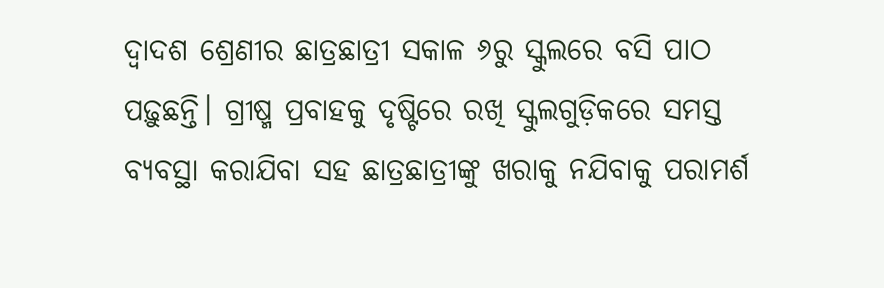ଦ୍ୱାଦଶ ଶ୍ରେଣୀର ଛାତ୍ରଛାତ୍ରୀ ସକାଳ ୬ରୁ ସ୍କୁଲରେ ବସି ପାଠ ପଢ଼ୁଛନ୍ତି। ଗ୍ରୀଷ୍ମ ପ୍ରବାହକୁ ଦୃଷ୍ଟିରେ ରଖି ସ୍କୁଲଗୁଡ଼ିକରେ ସମସ୍ତ ବ୍ୟବସ୍ଥା କରାଯିବା ସହ ଛାତ୍ରଛାତ୍ରୀଙ୍କୁ ଖରାକୁ ନଯିବାକୁ ପରାମର୍ଶ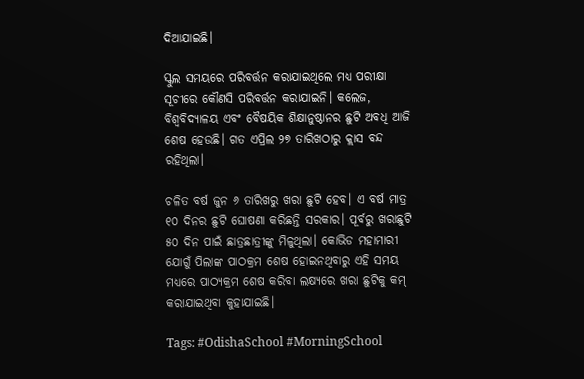ଦିଆଯାଇଛି।

ସ୍କୁଲ ସମୟରେ ପରିବର୍ତ୍ତନ କରାଯାଇଥିଲେ ମଧ୍ୟ ପରୀକ୍ଷା ସୂଚୀରେ କୌଣସି ପରିବର୍ତ୍ତନ କରାଯାଇନି। କଲେଜ, ବିଶ୍ଵବିଦ୍ୟାଳୟ ଏବଂ ବୈଷୟିକ ଶିକ୍ଷାନୁଷ୍ଠାନର ଛୁଟି ଅବଧି ଆଜି ଶେଷ ହେଉଛି। ଗତ ଏପ୍ରିଲ ୨୭ ତାରିଖଠାରୁ କ୍ଲାସ ବନ୍ଦ ରହିଥିଲା।

ଚଳିତ ବର୍ଷ ଜୁନ ୬ ତାରିଖରୁ ଖରା ଛୁଟି ହେବ। ଏ ବର୍ଷ ମାତ୍ର ୧୦ ଦିନର ଛୁଟି ଘୋଷଣା କରିଛନ୍ତି ସରକାର। ପୂର୍ବରୁ ଖରାଛୁଟି ୫୦ ଦିନ ପାଇଁ ଛାତ୍ରଛାତ୍ରୀଙ୍କୁ ମିଳୁଥିଲା। କୋଭିଡ ମହାମାରୀ ଯୋଗୁଁ ପିଲାଙ୍କ ପାଠକ୍ରମ ଶେଷ ହୋଇନଥିବାରୁ ଏହି ସମୟ ମଧ୍ୟରେ ପାଠ୍ୟକ୍ରମ ଶେଷ କରିବା ଲକ୍ଷ୍ୟରେ ଖରା ଛୁଟିକୁ କମ୍ କରାଯାଇଥିବା କୁହାଯାଇଛି।

Tags: #OdishaSchool #MorningSchool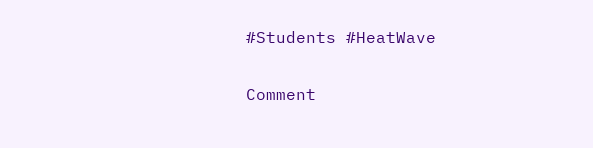#Students #HeatWave

Comment